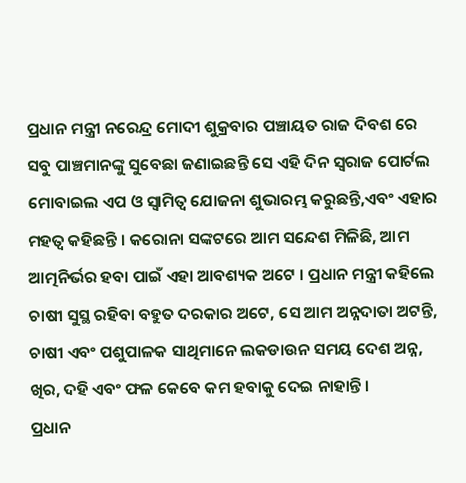ପ୍ରଧାନ ମନ୍ତ୍ରୀ ନରେନ୍ଦ୍ର ମୋଦୀ ଶୁକ୍ରବାର ପଞ୍ଚାୟତ ରାଜ ଦିବଶ ରେ ସବୁ ପାଞ୍ଚମାନଙ୍କୁ ସୁବେଛା ଜଣାଇଛନ୍ତି ସେ ଏହି ଦିନ ସ୍ଵରାଜ ପୋର୍ଟଲ ମୋବାଇଲ ଏପ ଓ ସ୍ଵାମିତ୍ଵ ଯୋଜନା ଶୁଭାରମ୍ଭ କରୁଛନ୍ତି,ଏବଂ ଏହାର ମହତ୍ଵ କହିଛନ୍ତି । କରୋନା ସଙ୍କଟରେ ଆମ ସନ୍ଦେଶ ମିଳିଛି, ଆମ ଆତ୍ମନିର୍ଭର ହବା ପାଇଁ ଏହା ଆବଶ୍ୟକ ଅଟେ । ପ୍ରଧାନ ମନ୍ତ୍ରୀ କହିଲେ ଚାଷୀ ସୁସ୍ଥ ରହିବା ବହୁତ ଦରକାର ଅଟେ, ସେ ଆମ ଅନ୍ନଦାତା ଅଟନ୍ତି, ଚାଷୀ ଏବଂ ପଶୁପାଳକ ସାଥିମାନେ ଲକଡାଉନ ସମୟ ଦେଶ ଅନ୍ନ, ଖିର, ଦହି ଏବଂ ଫଳ କେବେ କମ ହବାକୁ ଦେଇ ନାହାନ୍ତି ।
ପ୍ରଧାନ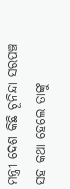ମନ୍ତ୍ରୀ ଦେଶ କିଛି ଚୂନିନ୍ଦା ସରପଞ୍ଚ ସହ କଥା ହେଲେ ତାଙ୍କୁ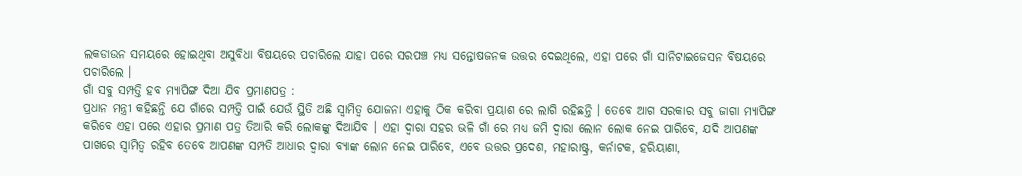ଲକଡାଉନ ସମୟରେ ହୋଇଥିବା ଅସୁବିଧା ବିଷୟରେ ପଚାରିଲେ ଯାହା ପରେ ସରପଞ୍ଚ ମଧ୍ୟ ସନ୍ତୋଷଜନକ ଉତ୍ତର ଦେଇଥିଲେ, ଏହା ପରେ ଗାଁ ସାନିଟାଇଜେସନ ବିଷୟରେ ପଚାରିଲେ ।
ଗାଁ ସବୁ ସମ୍ପତ୍ତି ହବ ମ୍ୟାପିଙ୍ଗ ଦିଆ ଯିବ ପ୍ରମାଣପତ୍ର :
ପ୍ରଧାନ ମନ୍ତ୍ରୀ କହିଛନ୍ତି ଯେ ଗାଁରେ ସମ୍ପତ୍ତି ପାଇଁ ଯେଉଁ ସ୍ଥିତି ଅଛି ସ୍ଵାମିତ୍ଵ ଯୋଜନା ଏହାକୁ ଠିକ କରିବା ପ୍ରୟାଶ ରେ ଲାଗି ରହିଛନ୍ତି । ତେବେ ଆଗ ସରକାର ସବୁ ଜାଗା ମ୍ୟାପିଙ୍ଗ କରିବେ ଏହା ପରେ ଏହାର ପ୍ରମାଣ ପତ୍ର ତିଆରି କରି ଲୋକଙ୍କୁ ଦିଆଯିବ । ଏହା ଦ୍ଵାରା ସହର ଭଳି ଗାଁ ରେ ମଧ୍ୟ ଜମି ଦ୍ଵାରା ଲୋନ ଲୋକ ନେଇ ପାରିବେ, ଯଦି ଆପଣଙ୍କ ପାଖରେ ସ୍ଵାମିତ୍ଵ ରହିବ ତେବେ ଆପଣଙ୍କ ସମ୍ପତି ଆଧାର ଦ୍ଵାରା ବ୍ୟାଙ୍କ ଲୋନ ନେଇ ପାରିବେ, ଏବେ ଉତ୍ତର ପ୍ରଦେଶ, ମହାରାଷ୍ଟ୍ର, କର୍ନାଟକ, ହରିୟାଣା,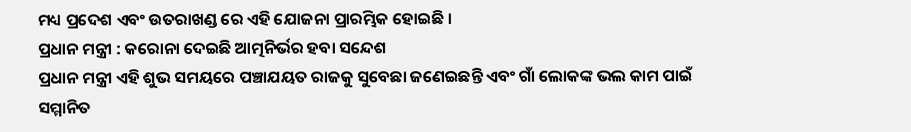ମଧ୍ୟ ପ୍ରଦେଶ ଏବଂ ଉତରାଖଣ୍ଡ ରେ ଏହି ଯୋଜନା ପ୍ରାରମ୍ଭିକ ହୋଇଛି ।
ପ୍ରଧାନ ମନ୍ତ୍ରୀ : କରୋନା ଦେଇଛି ଆତ୍ମନିର୍ଭର ହବା ସନ୍ଦେଶ
ପ୍ରଧାନ ମନ୍ତ୍ରୀ ଏହି ଶୁଭ ସମୟରେ ପଞ୍ଚାଯୟତ ରାଜକୁ ସୁବେଛା ଜଣେଇଛନ୍ତି ଏବଂ ଗାଁ ଲୋକଙ୍କ ଭଲ କାମ ପାଇଁ ସମ୍ମାନିତ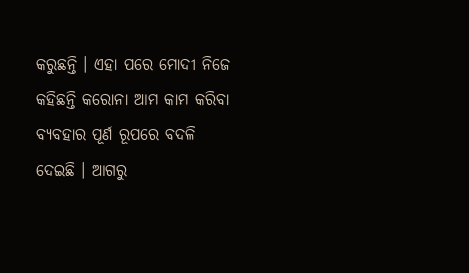କରୁଛନ୍ତି । ଏହା ପରେ ମୋଦୀ ନିଜେ କହିଛନ୍ତି କରୋନା ଆମ କାମ କରିବା ବ୍ୟବହାର ପୂର୍ଣ ରୂପରେ ବଦଳି ଦେଇଛି । ଆଗରୁ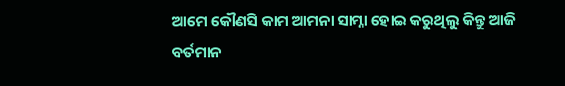ଆମେ କୌଣସି କାମ ଆମନା ସାମ୍ନା ହୋଇ କରୁଥିଲୁ କିନ୍ତୁ ଆଜି ବର୍ତମାନ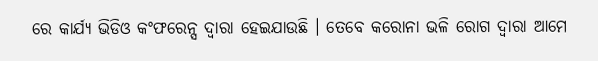ରେ କାର୍ଯ୍ୟ ଭିଡିଓ କଂଫରେନ୍ସ ଦ୍ଵାରା ହେଇଯାଉଛି । ତେବେ କରୋନା ଭଳି ରୋଗ ଦ୍ଵାରା ଆମେ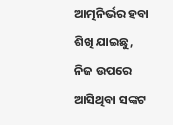ଆତ୍ମନିର୍ଭର ହବା ଶିଖି ଯାଇଛୁ, ନିଜ ଉପରେ ଆସିଥିବା ସଙ୍କଟ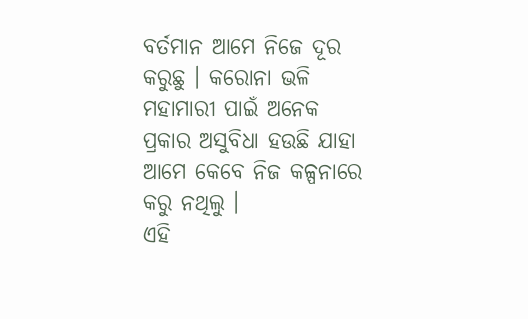ବର୍ତମାନ ଆମେ ନିଜେ ଦୂର କରୁଛୁ । କରୋନା ଭଳି ମହାମାରୀ ପାଇଁ ଅନେକ ପ୍ରକାର ଅସୁବିଧା ହଉଛି ଯାହା ଆମେ କେବେ ନିଜ କଳ୍ପନାରେ କରୁ ନଥିଲୁ ।
ଏହି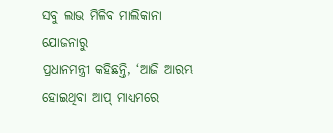ସବୁ ଲାଭ ମିଳିବ ମାଲିକାନା ଯୋଜନାରୁ
ପ୍ରଧାନମନ୍ତ୍ରୀ କହିଛନ୍ତି, ‘ଆଜି ଆରମ୍ଭ ହୋଇଥିବା ଆପ୍ ମାଧ୍ୟମରେ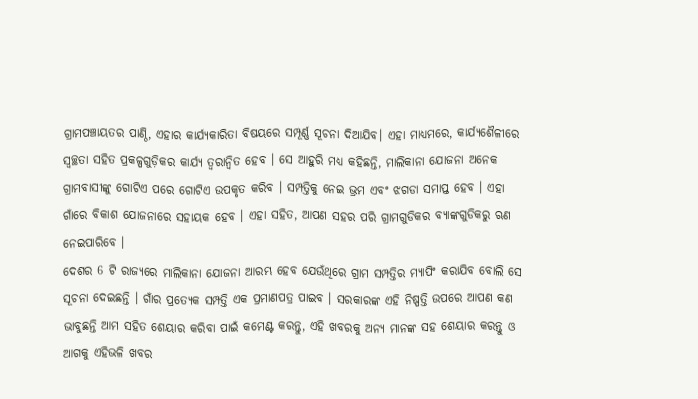ଗ୍ରାମପଞ୍ଚାୟତର ପାଣ୍ଠି, ଏହାର କାର୍ଯ୍ୟକାରିତା ବିଷୟରେ ସମ୍ପୂର୍ଣ୍ଣ ସୂଚନା ଦିଆଯିବ। ଏହା ମାଧ୍ୟମରେ, କାର୍ଯ୍ୟଶୈଳୀରେ ସ୍ୱଚ୍ଛତା ସହିତ ପ୍ରକଳ୍ପଗୁଡ଼ିକର କାର୍ଯ୍ୟ ତ୍ୱରାନ୍ୱିତ ହେବ । ସେ ଆହୁରି ମଧ୍ୟ କହିଛନ୍ତି, ମାଲିକାନା ଯୋଜନା ଅନେକ ଗ୍ରାମବାସୀଙ୍କୁ ଗୋଟିଏ ପରେ ଗୋଟିଏ ଉପକୃତ କରିବ । ସମ୍ପତ୍ତିକୁ ନେଇ ଭ୍ରମ ଏବଂ ଝଗଡା ସମାପ୍ତ ହେବ । ଏହା ଗାଁରେ ବିକାଶ ଯୋଜନାରେ ସହାୟକ ହେବ । ଏହା ସହିତ, ଆପଣ ସହର ପରି ଗ୍ରାମଗୁଡିକର ବ୍ୟାଙ୍କଗୁଡିକରୁ ଋଣ ନେଇପାରିବେ ।
ଦେଶର 6 ଟି ରାଜ୍ୟରେ ମାଲିକାନା ଯୋଜନା ଆରମ୍ଭ ହେବ ଯେଉଁଥିରେ ଗ୍ରାମ ସମ୍ପତ୍ତିର ମ୍ୟାପିଂ କରାଯିବ ବୋଲି ସେ ସୂଚନା ଦେଇଛନ୍ତି । ଗାଁର ପ୍ରତ୍ୟେକ ସମ୍ପତ୍ତି ଏକ ପ୍ରମାଣପତ୍ର ପାଇବ । ସରକାରଙ୍କ ଏହି ନିଷ୍ପତ୍ତି ଉପରେ ଆପଣ କଣ ଭାବୁଛନ୍ତି ଆମ ସହିତ ଶେୟାର କରିବା ପାଇଁ କମେଣ୍ଟ କରନ୍ତୁ, ଏହି ଖବରକୁ ଅନ୍ୟ ମାନଙ୍କ ସହ ଶେୟାର କରନ୍ତୁ ଓ ଆଗକୁ ଏହିଭଳି ଖବର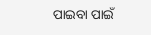ପାଇବା ପାଇଁ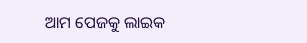ଆମ ପେଜକୁ ଲାଇକ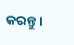କରନ୍ତୁ ।